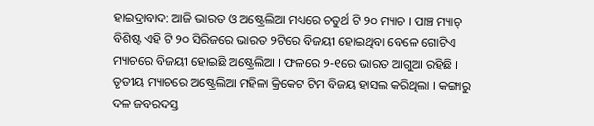ହାଇଦ୍ରାବାଦ: ଆଜି ଭାରତ ଓ ଅଷ୍ଟ୍ରେଲିଆ ମଧ୍ୟରେ ଚତୁର୍ଥ ଟି ୨୦ ମ୍ୟାଚ । ପାଞ୍ଚ ମ୍ୟାଚ୍ ବିଶିଷ୍ଟ ଏହି ଟି ୨୦ ସିରିଜରେ ଭାରତ ୨ଟିରେ ବିଜୟୀ ହୋଇଥିବା ବେଳେ ଗୋଟିଏ ମ୍ୟାଚରେ ବିଜୟୀ ହୋଇଛି ଅଷ୍ଟ୍ରେଲିଆ । ଫଳରେ ୨-୧ରେ ଭାରତ ଆଗୁଆ ରହିଛି । ତୃତୀୟ ମ୍ୟାଚରେ ଅଷ୍ଟ୍ରେଲିଆ ମହିଳା କ୍ରିକେଟ ଟିମ ବିଜୟ ହାସଲ କରିଥିଲା । କଙ୍ଗାରୁ ଦଳ ଜବରଦସ୍ତ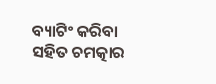ବ୍ୟାଟିଂ କରିବା ସହିତ ଚମତ୍କାର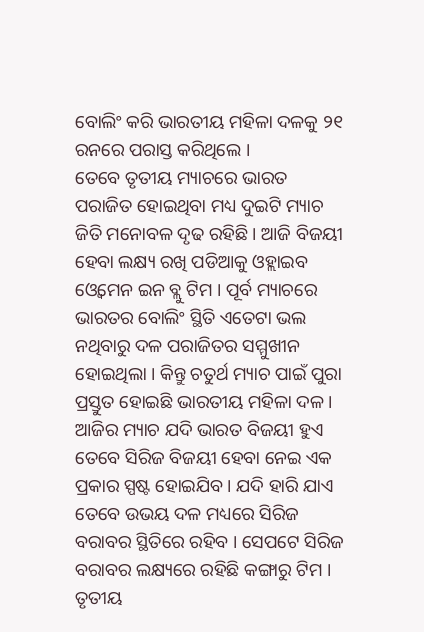ବୋଲିଂ କରି ଭାରତୀୟ ମହିଳା ଦଳକୁ ୨୧ ରନରେ ପରାସ୍ତ କରିଥିଲେ ।
ତେବେ ତୃତୀୟ ମ୍ୟାଚରେ ଭାରତ ପରାଜିତ ହୋଇଥିବା ମଧ୍ୟ ଦୁଇଟି ମ୍ୟାଚ ଜିତି ମନୋବଳ ଦୃଢ ରହିଛି । ଆଜି ବିଜୟୀ ହେବା ଲକ୍ଷ୍ୟ ରଖି ପଡିଆକୁ ଓହ୍ଲାଇବ ଓ୍ବେମେନ ଇନ ବ୍ଲୁ ଟିମ । ପୂର୍ବ ମ୍ୟାଚରେ ଭାରତର ବୋଲିଂ ସ୍ଥିତି ଏତେଟା ଭଲ ନଥିବାରୁ ଦଳ ପରାଜିତର ସମ୍ମୁଖୀନ ହୋଇଥିଲା । କିନ୍ତୁ ଚତୁର୍ଥ ମ୍ୟାଚ ପାଇଁ ପୁରା ପ୍ରସ୍ତୁତ ହୋଇଛି ଭାରତୀୟ ମହିଳା ଦଳ । ଆଜିର ମ୍ୟାଚ ଯଦି ଭାରତ ବିଜୟୀ ହୁଏ ତେବେ ସିରିଜ ବିଜୟୀ ହେବା ନେଇ ଏକ ପ୍ରକାର ସ୍ପଷ୍ଟ ହୋଇଯିବ । ଯଦି ହାରି ଯାଏ ତେବେ ଉଭୟ ଦଳ ମଧ୍ୟରେ ସିରିଜ ବରାବର ସ୍ଥିତିରେ ରହିବ । ସେପଟେ ସିରିଜ ବରାବର ଲକ୍ଷ୍ୟରେ ରହିଛି କଙ୍ଗାରୁ ଟିମ । ତୃତୀୟ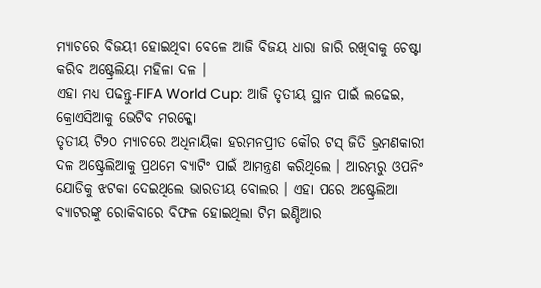ମ୍ୟାଚରେ ବିଜୟୀ ହୋଇଥିବା ବେଳେ ଆଜି ବିଜୟ ଧାରା ଜାରି ରଖିବାକୁ ଚେଷ୍ଟା କରିବ ଅଷ୍ଟ୍ରେଲିୟା ମହିଳା ଦଳ ।
ଏହା ମଧ୍ୟ ପଢନ୍ତୁ-FIFA World Cup: ଆଜି ତୃତୀୟ ସ୍ଥାନ ପାଇଁ ଲଢେଇ, କ୍ରୋଏସିଆକୁ ଭେଟିବ ମରକ୍କୋ
ତୃତୀୟ ଟି୨୦ ମ୍ୟାଚରେ ଅଧିନାୟିକା ହରମନପ୍ରୀତ କୌର ଟସ୍ ଜିତି ଭ୍ରମଣକାରୀ ଦଳ ଅଷ୍ଟ୍ରେଲିଆକୁ ପ୍ରଥମେ ବ୍ୟାଟିଂ ପାଇଁ ଆମନ୍ତ୍ରଣ କରିଥିଲେ । ଆରମ୍ଭରୁ ଓପନିଂ ଯୋଡିକୁ ଝଟକା ଦେଇଥିଲେ ଭାରତୀୟ ବୋଲର । ଏହା ପରେ ଅଷ୍ଟ୍ରେଲିଆ ବ୍ୟାଟରଙ୍କୁ ରୋକିବାରେ ବିଫଳ ହୋଇଥିଲା ଟିମ ଇଣ୍ଡିଆର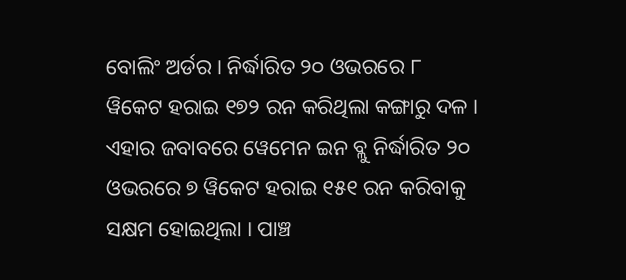ବୋଲିଂ ଅର୍ଡର । ନିର୍ଦ୍ଧାରିତ ୨୦ ଓଭରରେ ୮ ୱିକେଟ ହରାଇ ୧୭୨ ରନ କରିଥିଲା କଙ୍ଗାରୁ ଦଳ । ଏହାର ଜବାବରେ ୱେମେନ ଇନ ବ୍ଲୁ ନିର୍ଦ୍ଧାରିତ ୨୦ ଓଭରରେ ୭ ୱିକେଟ ହରାଇ ୧୫୧ ରନ କରିବାକୁ ସକ୍ଷମ ହୋଇଥିଲା । ପାଞ୍ଚ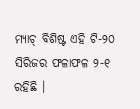ମ୍ୟାଚ୍ ବିଶିଷ୍ଟ ଏହି ଟି-୨୦ ସିରିଜର ଫଳାଫଳ ୨-୧ ରହିଛି ।